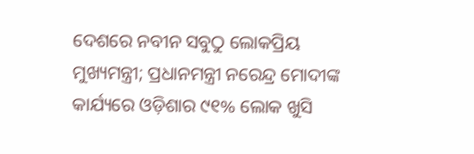ଦେଶରେ ନବୀନ ସବୁଠୁ ଲୋକପ୍ରିୟ ମୁଖ୍ୟମନ୍ତ୍ରୀ; ପ୍ରଧାନମନ୍ତ୍ରୀ ନରେନ୍ଦ୍ର ମୋଦୀଙ୍କ କାର୍ଯ୍ୟରେ ଓଡ଼ିଶାର ୯୧% ଲୋକ ଖୁସି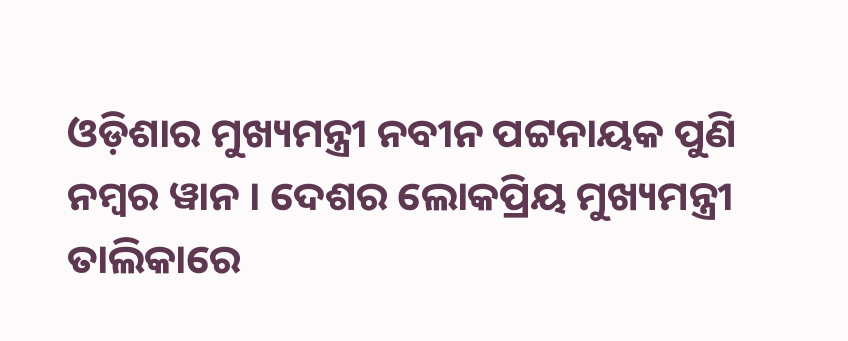ଓଡ଼ିଶାର ମୁଖ୍ୟମନ୍ତ୍ରୀ ନବୀନ ପଟ୍ଟନାୟକ ପୁଣି ନମ୍ବର ୱାନ । ଦେଶର ଲୋକପ୍ରିୟ ମୁଖ୍ୟମନ୍ତ୍ରୀ ତାଲିକାରେ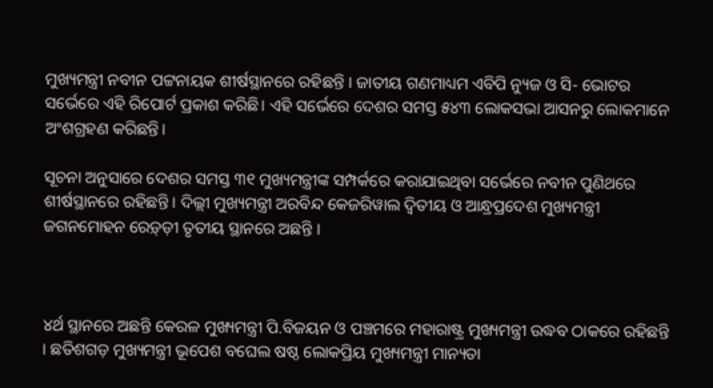ମୁଖ୍ୟମନ୍ତ୍ରୀ ନବୀନ ପଟ୍ଟନାୟକ ଶୀର୍ଷସ୍ଥାନରେ ରହିଛନ୍ତି । ଜାତୀୟ ଗଣମାଧ୍ୟମ ଏବିପି ନ୍ୟୁଜ ଓ ସି- ଭୋଟର ସର୍ଭେରେ ଏହି ରିପୋର୍ଟ ପ୍ରକାଶ କରିଛି। ଏହି ସର୍ଭେରେ ଦେଶର ସମସ୍ତ ୫୪୩ ଲୋକସଭା ଆସନରୁ ଲୋକମାନେ ଅଂଶଗ୍ରହଣ କରିଛନ୍ତି।

ସୂଚନା ଅନୁସାରେ ଦେଶର ସମସ୍ତ ୩୧ ମୁଖ୍ୟମନ୍ତ୍ରୀଙ୍କ ସମ୍ପର୍କରେ କରାଯାଇଥିବା ସର୍ଭେରେ ନବୀନ ପୁଣିଥରେ ଶୀର୍ଷସ୍ଥାନରେ ରହିଛନ୍ତି । ଦିଲ୍ଲୀ ମୁଖ୍ୟମନ୍ତ୍ରୀ ଅରବିନ୍ଦ କେଜରିୱାଲ ଦ୍ବିତୀୟ ଓ ଆନ୍ଧ୍ରପ୍ରଦେଶ ମୁଖ୍ୟମନ୍ତ୍ରୀ ଜଗନମୋହନ ରେଡ଼୍ଡ଼ୀ ତୃତୀୟ ସ୍ଥାନରେ ଅଛନ୍ତି ।



୪ର୍ଥ ସ୍ଥାନରେ ଅଛନ୍ତି କେରଳ ମୁଖ୍ୟମନ୍ତ୍ରୀ ପି.ବିଜୟନ ଓ ପଞ୍ଚମରେ ମହାରାଷ୍ଟ୍ର ମୁଖ୍ୟମନ୍ତ୍ରୀ ଉଦ୍ଧବ ଠାକରେ ରହିଛନ୍ତି । ଛତିଶଗଡ଼ ମୁଖ୍ୟମନ୍ତ୍ରୀ ଭୂପେଶ ବଘେଲ ଷଷ୍ଠ ଲୋକପ୍ରିୟ ମୁଖ୍ୟମନ୍ତ୍ରୀ ମାନ୍ୟତା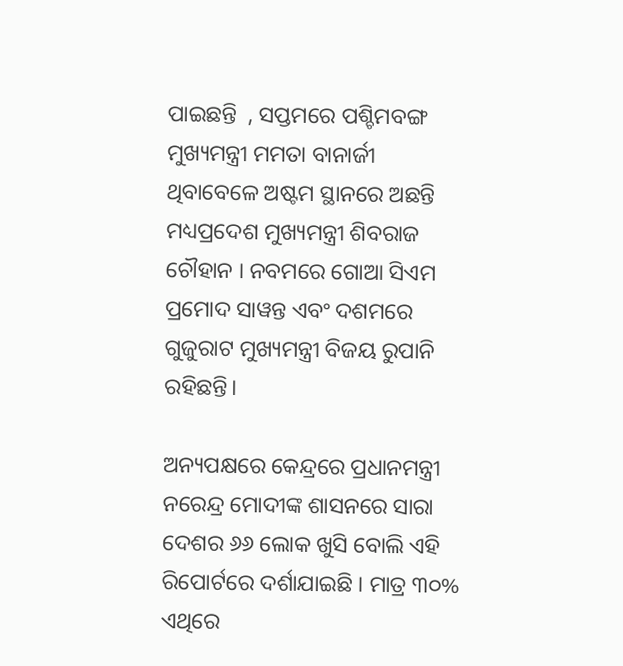ପାଇଛନ୍ତି  , ସପ୍ତମରେ ପଶ୍ଚିମବଙ୍ଗ ମୁଖ୍ୟମନ୍ତ୍ରୀ ମମତା ବାନାର୍ଜୀ ଥିବାବେଳେ ଅଷ୍ଟମ ସ୍ଥାନରେ ଅଛନ୍ତି ମଧ୍ୟପ୍ରଦେଶ ମୁଖ୍ୟମନ୍ତ୍ରୀ ଶିବରାଜ ଚୌହାନ । ନବମରେ ଗୋଆ ସିଏମ ପ୍ରମୋଦ ସାୱନ୍ତ ଏବଂ ଦଶମରେ ଗୁଜୁରାଟ ମୁଖ୍ୟମନ୍ତ୍ରୀ ବିଜୟ ରୁପାନି ରହିଛନ୍ତି।

ଅନ୍ୟପକ୍ଷରେ କେନ୍ଦ୍ରରେ ପ୍ରଧାନମନ୍ତ୍ରୀ ନରେନ୍ଦ୍ର ମୋଦୀଙ୍କ ଶାସନରେ ସାରା ଦେଶର ୬୬ ଲୋକ ଖୁସି ବୋଲି ଏହି ରିପୋର୍ଟରେ ଦର୍ଶାଯାଇଛି । ମାତ୍ର ୩୦% ଏଥିରେ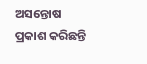ଅସନ୍ତୋଷ ପ୍ରକାଶ କରିଛନ୍ତି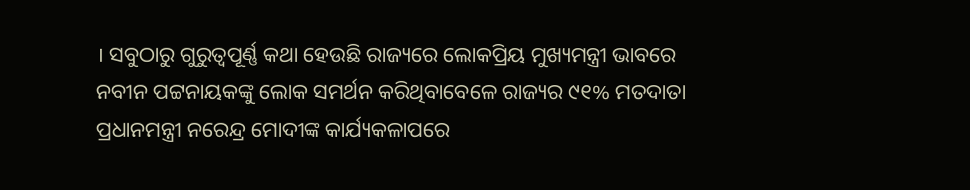। ସବୁଠାରୁ ଗୁରୁତ୍ବପୂର୍ଣ୍ଣ କଥା ହେଉଛି ରାଜ୍ୟରେ ଲୋକପ୍ରିୟ ମୁଖ୍ୟମନ୍ତ୍ରୀ ଭାବରେ ନବୀନ ପଟ୍ଟନାୟକଙ୍କୁ ଲୋକ ସମର୍ଥନ କରିଥିବାବେଳେ ରାଜ୍ୟର ୯୧% ମତଦାତା ପ୍ରଧାନମନ୍ତ୍ରୀ ନରେନ୍ଦ୍ର ମୋଦୀଙ୍କ କାର୍ଯ୍ୟକଳାପରେ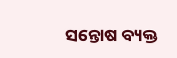ସନ୍ତୋଷ ବ୍ୟକ୍ତ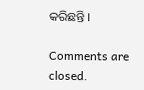କରିଛନ୍ତି ।

Comments are closed.